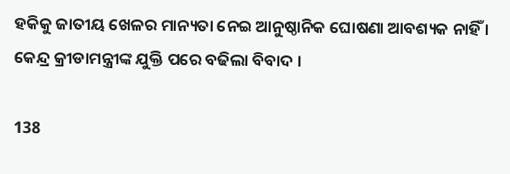ହକିକୁ ଜାତୀୟ ଖେଳର ମାନ୍ୟତା ନେଇ ଆନୁଷ୍ଠାନିକ ଘୋଷଣା ଆବଶ୍ୟକ ନାହିଁ । କେନ୍ଦ୍ର କ୍ରୀଡାମନ୍ତ୍ରୀଙ୍କ ଯୁକ୍ତି ପରେ ବଢିଲା ବିବାଦ ।

138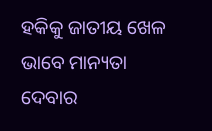ହକିକୁ ଜାତୀୟ ଖେଳ ଭାବେ ମାନ୍ୟତା ଦେବାର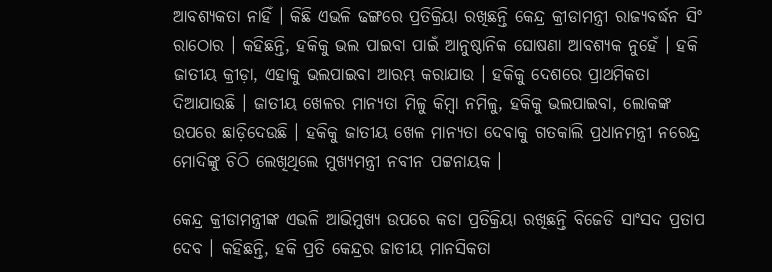ଆବଶ୍ୟକତା ନାହିଁ । କିଛି ଏଭଳି ଢଙ୍ଗରେ ପ୍ରତିକ୍ରିୟା ରଖିଛନ୍ତି କେନ୍ଦ୍ର କ୍ରୀଡାମନ୍ତ୍ରୀ ରାଜ୍ୟବର୍ଦ୍ଧନ ସିଂ ରାଠୋର । କହିଛନ୍ତି, ହକିକୁ ଭଲ ପାଇବା ପାଇଁ ଆନୁଷ୍ଠାନିକ ଘୋଷଣା ଆବଶ୍ୟକ ନୁହେଁ । ହକି ଜାତୀୟ କ୍ରୀଡ଼ା, ଏହାକୁ ଭଲପାଇବା ଆରମ୍ଭ କରାଯାଉ । ହକିକୁ ଦେଶରେ ପ୍ରାଥମିକତା ଦିଆଯାଉଛି । ଜାତୀୟ ଖେଳର ମାନ୍ୟତା ମିଳୁ କିମ୍ବା ନମିଳୁ, ହକିକୁ ଭଲପାଇବା, ଲୋକଙ୍କ ଉପରେ ଛାଡ଼ିଦେଉଛି । ହକିକୁ ଜାତୀୟ ଖେଳ ମାନ୍ୟତା ଦେବାକୁ ଗତକାଲି ପ୍ରଧାନମନ୍ତ୍ରୀ ନରେନ୍ଦ୍ର ମୋଦିଙ୍କୁ ଚିଠି ଲେଖିଥିଲେ ମୁଖ୍ୟମନ୍ତ୍ରୀ ନବୀନ ପଟ୍ଟନାୟକ ।

କେନ୍ଦ୍ର କ୍ରୀଡାମନ୍ତ୍ରୀଙ୍କ ଏଭଳି ଆଭିମୁଖ୍ୟ ଉପରେ କଡା ପ୍ରତିକ୍ରିୟା ରଖିଛନ୍ତି ବିଜେଡି ସାଂସଦ ପ୍ରତାପ ଦେବ । କହିଛନ୍ତି, ହକି ପ୍ରତି କେନ୍ଦ୍ରର ଜାତୀୟ ମାନସିକତା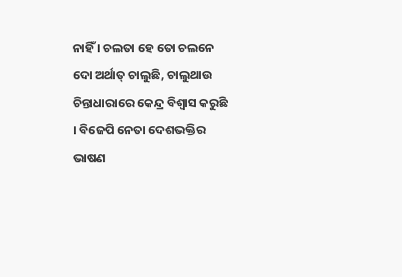ନାହିଁ । ଚଲତା ହେ ତୋ ଚଲନେ ଦୋ ଅର୍ଥାତ୍ ଚାଲୁଛି, ଚାଲୁଥାଉ ଚିନ୍ତାଧାରାରେ କେନ୍ଦ୍ର ବିଶ୍ୱାସ କରୁଛି । ବିଜେପି ନେତା ଦେଶଭକ୍ତିର ଭାଷଣ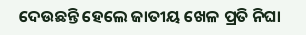ଦେଉଛନ୍ତି ହେଲେ ଜାତୀୟ ଖେଳ ପ୍ରତି ନିଘା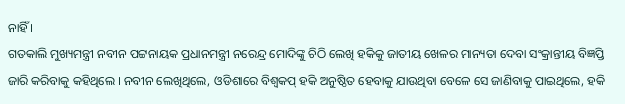ନାହିଁ ।
ଗତକାଲି ମୁଖ୍ୟମନ୍ତ୍ରୀ ନବୀନ ପଟ୍ଟନାୟକ ପ୍ରଧାନମନ୍ତ୍ରୀ ନରେନ୍ଦ୍ର ମୋଦିଙ୍କୁ ଚିଠି ଲେଖି ହକିକୁ ଜାତୀୟ ଖେଳର ମାନ୍ୟତା ଦେବା ସଂକ୍ରାନ୍ତୀୟ ବିଜ୍ଞପ୍ତି ଜାରି କରିବାକୁ କହିଥିଲେ । ନବୀନ ଲେଖିଥିଲେ, ଓଡିଶାରେ ବିଶ୍ୱକପ୍ ହକି ଅନୁଷ୍ଠିତ ହେବାକୁ ଯାଉଥିବା ବେଳେ ସେ ଜାଣିବାକୁ ପାଇଥିଲେ, ହକି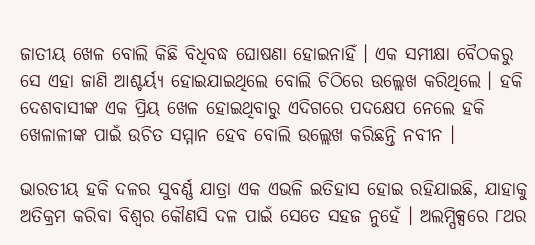ଜାତୀୟ ଖେଳ ବୋଲି କିଛି ବିଧିବଦ୍ଧ ଘୋଷଣା ହୋଇନାହିଁ । ଏକ ସମୀକ୍ଷା ବୈଠକରୁ ସେ ଏହା ଜାଣି ଆଶ୍ଚର୍ୟ୍ୟ ହୋଇଯାଇଥିଲେ ବୋଲି ଚିଠିରେ ଉଲ୍ଲେଖ କରିଥିଲେ । ହକି ଦେଶବାସୀଙ୍କ ଏକ ପ୍ରିୟ ଖେଳ ହୋଇଥିବାରୁ ଏଦିଗରେ ପଦକ୍ଷେପ ନେଲେ ହକି ଖେଳାଳୀଙ୍କ ପାଇଁ ଉଚିତ ସମ୍ମାନ ହେବ ବୋଲି ଉଲ୍ଲେଖ କରିଛନ୍ତି ନବୀନ ।

ଭାରତୀୟ ହକି ଦଳର ସୁବର୍ଣ୍ଣ ଯାତ୍ରା ଏକ ଏଭଳି ଇତିହାସ ହୋଇ ରହିଯାଇଛି, ଯାହାକୁ ଅତିକ୍ରମ କରିବା ବିଶ୍ୱର କୌଣସି ଦଳ ପାଇଁ ସେତେ ସହଜ ନୁହେଁ । ଅଲମ୍ପିକ୍ସରେ ୮ଥର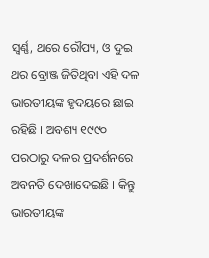ସ୍ୱର୍ଣ୍ଣ, ଥରେ ରୌପ୍ୟ, ଓ ଦୁଇ ଥର ବ୍ରୋଞ୍ଜ ଜିତିଥିବା ଏହି ଦଳ ଭାରତୀୟଙ୍କ ହୃଦୟରେ ଛାଇ ରହିଛି । ଅବଶ୍ୟ ୧୯୯୦ ପରଠାରୁ ଦଳର ପ୍ରଦର୍ଶନରେ ଅବନତି ଦେଖାଦେଇଛି । କିନ୍ତୁ ଭାରତୀୟଙ୍କ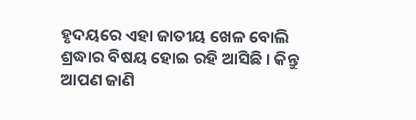ହୃଦୟରେ ଏହା ଜାତୀୟ ଖେଳ ବୋଲି ଶ୍ରଦ୍ଧାର ବିଷୟ ହୋଇ ରହି ଆସିଛି । କିନ୍ତୁ ଆପଣ ଜାଣି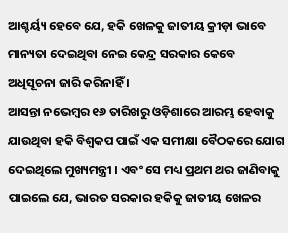ଆଶ୍ଚର୍ୟ୍ୟ ହେବେ ଯେ, ହକି ଖେଳକୁ ଜାତୀୟ କ୍ରୀଡ଼ା ଭାବେ ମାନ୍ୟତା ଦେଇଥିବା ନେଇ କେନ୍ଦ୍ର ସରକାର କେବେ ଅଧିସୂଚନା ଜାରି କରିନାହିଁ ।
ଆସନ୍ତା ନଭେମ୍ବର ୧୬ ତାରିଖରୁ ଓଡ଼ିଶାରେ ଆରମ୍ଭ ହେବାକୁ ଯାଉଥିବା ହକି ବିଶ୍ୱକପ ପାଇଁ ଏକ ସମୀକ୍ଷା ବୈଠକରେ ଯୋଗ ଦେଇଥିଲେ ମୁଖ୍ୟମନ୍ତ୍ରୀ । ଏବଂ ସେ ମଧ୍ୟ ପ୍ରଥମ ଥର ଜାଣିବାକୁ ପାଇଲେ ଯେ, ଭାରତ ସରକାର ହକିକୁ ଜାତୀୟ ଖେଳର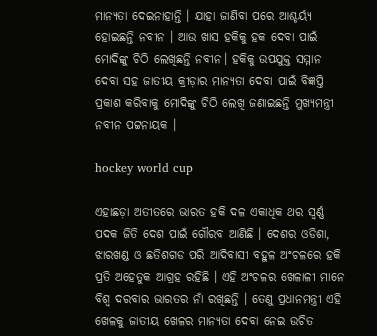ମାନ୍ୟତା ଦେଇନାହାନ୍ତି । ଯାହା ଜାଣିବା ପରେ ଆଶ୍ଚର୍ୟ୍ୟ ହୋଇଛନ୍ତି ନବୀନ । ଆଉ ଖାସ ହକିକୁ ହକ ଦେବା ପାଇଁ ମୋଦିଙ୍କୁ ଚିଠି ଲେଖିଛନ୍ତି ନବୀନ। ହକିକୁ ଉପଯୁକ୍ତ ସମ୍ମାନ ଦେବା ସହ ଜାତୀୟ କ୍ରୀଡ଼ାର ମାନ୍ୟତା ଦେବା ପାଇଁ ବିଜ୍ଞପ୍ତି ପ୍ରକାଶ କରିବାକୁ ମୋଦିଙ୍କୁ ଚିଠି ଲେଖି ଜଣାଇଛନ୍ତି ମୁଖ୍ୟମନ୍ତ୍ରୀ ନବୀନ ପଟ୍ଟନାୟକ ।

hockey world cup

ଏହାଛଡ଼ା ଅତୀତରେ ଭାରତ ହକି ଦଳ ଏକାଧିକ ଥର ସ୍ୱର୍ଣ୍ଣ ପଦକ ଜିତି ଦେଶ ପାଇଁ ଗୌରବ ଆଣିଛି । ଦେଶର ଓଡିଶା, ଝାରଖଣ୍ଡ ଓ ଛତିଶଗଡ ପରି ଆଦିବାସୀ ବହୁଳ ଅଂଚଳରେ ହକି ପ୍ରତି ଅହେତୁକ ଆଗ୍ରହ ରହିଛି । ଏହି ଅଂଚଳର ଖେଳାଳୀ ମାନେ ବିଶ୍ୱ ଦରବାର ଭାରତର ନାଁ ରଖିଛନ୍ତି । ତେଣୁ ପ୍ରଧାନମନ୍ତ୍ରୀ ଏହି ଖେଳକୁ ଜାତୀୟ ଖେଳର ମାନ୍ୟତା ଦେବା ନେଇ ଉଚିତ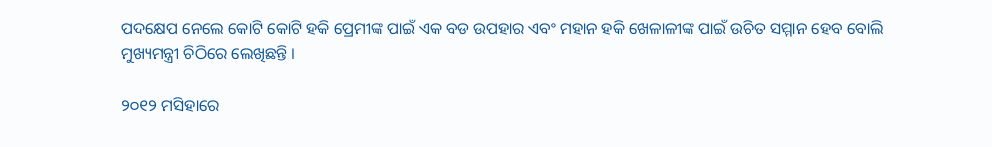ପଦକ୍ଷେପ ନେଲେ କୋଟି କୋଟି ହକି ପ୍ରେମୀଙ୍କ ପାଇଁ ଏକ ବଡ ଉପହାର ଏବଂ ମହାନ ହକି ଖେଳାଳୀଙ୍କ ପାଇଁ ଉଚିତ ସମ୍ମାନ ହେବ ବୋଲି ମୁଖ୍ୟମନ୍ତ୍ରୀ ଚିଠିରେ ଲେଖିଛନ୍ତି ।

୨୦୧୨ ମସିହାରେ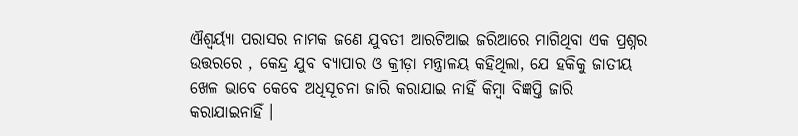ଐଶ୍ୱର୍ୟ୍ୟା ପରାସର ନାମକ ଜଣେ ଯୁବତୀ ଆରଟିଆଇ ଜରିଆରେ ମାଗିଥିବା ଏକ ପ୍ରଶ୍ନର ଉତ୍ତରରେ , କେନ୍ଦ୍ର ଯୁବ ବ୍ୟାପାର ଓ କ୍ରୀଡ଼ା ମନ୍ତ୍ରାଳୟ କହିଥିଲା, ଯେ ହକିକୁ ଜାତୀୟ ଖେଳ ଭାବେ କେବେ ଅଧିସୂଚନା ଜାରି କରାଯାଇ ନାହିଁ କିମ୍ବା ବିଜ୍ଞପ୍ତି ଜାରି କରାଯାଇନାହିଁ ।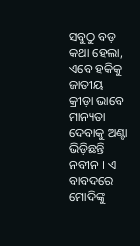ସବୁଠୁ ବଡ଼ କଥା ହେଲା, ଏବେ ହକିକୁ ଜାତୀୟ କ୍ରୀଡ଼ା ଭାବେ ମାନ୍ୟତା ଦେବାକୁ ଅଣ୍ଟା ଭିଡ଼ିଛନ୍ତି ନବୀନ । ଏ ବାବଦରେ ମୋଦିଙ୍କୁ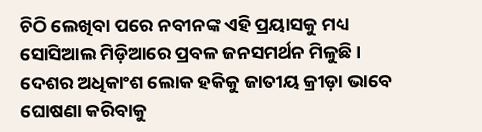ଚିଠି ଲେଖିବା ପରେ ନବୀନଙ୍କ ଏହି ପ୍ରୟାସକୁ ମଧ୍ୟ ସୋସିଆଲ ମିଡ଼ିଆରେ ପ୍ରବଳ ଜନସମର୍ଥନ ମିଳୁଛି । ଦେଶର ଅଧିକାଂଶ ଲୋକ ହକିକୁ ଜାତୀୟ କ୍ରୀଡ଼ା ଭାବେ ଘୋଷଣା କରିବାକୁ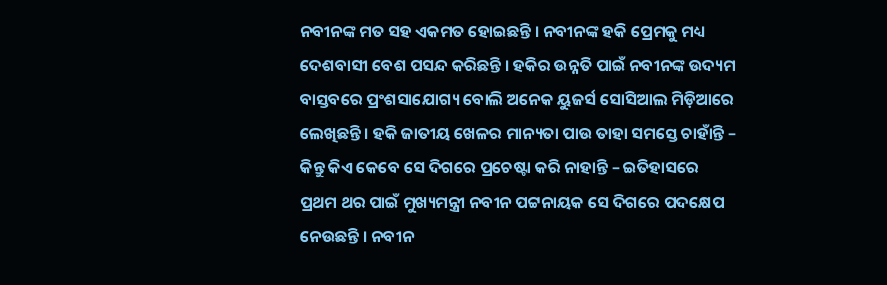ନବୀନଙ୍କ ମତ ସହ ଏକମତ ହୋଇଛନ୍ତି । ନବୀନଙ୍କ ହକି ପ୍ରେମକୁ ମଧ୍ୟ ଦେଶବାସୀ ବେଶ ପସନ୍ଦ କରିଛନ୍ତି । ହକିର ଉନ୍ନତି ପାଇଁ ନବୀନଙ୍କ ଉଦ୍ୟମ ବାସ୍ତବରେ ପ୍ରଂଶସାଯୋଗ୍ୟ ବୋଲି ଅନେକ ୟୁଜର୍ସ ସୋସିଆଲ ମିଡ଼ିଆରେ ଲେଖିଛନ୍ତି । ହକି ଜାତୀୟ ଖେଳର ମାନ୍ୟତା ପାଉ ତାହା ସମସ୍ତେ ଚାହାଁନ୍ତି – କିନ୍ତୁ କିଏ କେବେ ସେ ଦିଗରେ ପ୍ରଚେଷ୍ଟା କରି ନାହାନ୍ତି – ଇତିହାସରେ ପ୍ରଥମ ଥର ପାଇଁ ମୁଖ୍ୟମନ୍ତ୍ରୀ ନବୀନ ପଟ୍ଟନାୟକ ସେ ଦିଗରେ ପଦକ୍ଷେପ ନେଉଛନ୍ତି । ନବୀନ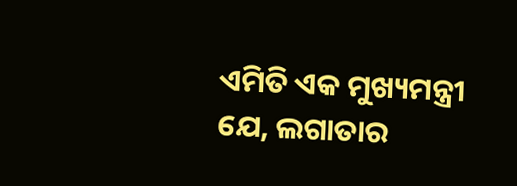ଏମିତି ଏକ ମୁଖ୍ୟମନ୍ତ୍ରୀ ଯେ, ଲଗାତାର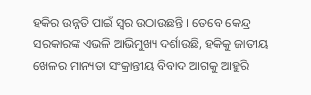ହକିର ଉନ୍ନତି ପାଇଁ ସ୍ୱର ଉଠାଉଛନ୍ତି । ତେବେ କେନ୍ଦ୍ର ସରକାରଙ୍କ ଏଭଳି ଆଭିମୁଖ୍ୟ ଦର୍ଶାଉଛି, ହକିକୁ ଜାତୀୟ ଖେଳର ମାନ୍ୟତା ସଂକ୍ରାନ୍ତୀୟ ବିବାଦ ଆଗକୁ ଆହୁରି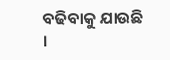ବଢିବାକୁ ଯାଉଛି ।